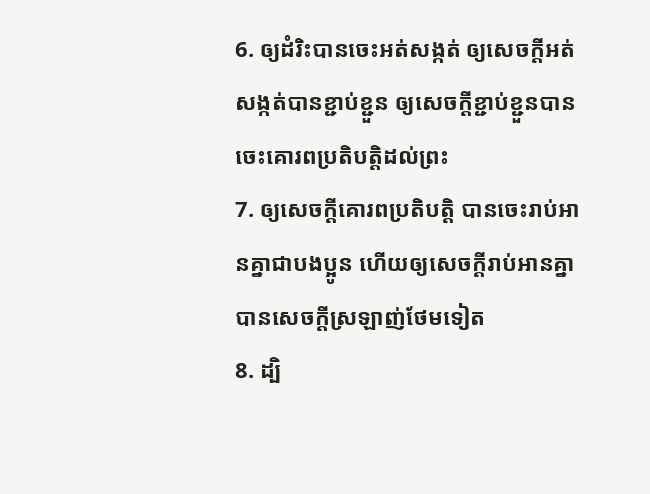6. ឲ្យដំរិះបានចេះអត់សង្កត់ ឲ្យសេចក្តីអត់សង្កត់បានខ្ជាប់ខ្ជួន ឲ្យសេចក្តីខ្ជាប់ខ្ជួនបានចេះគោរពប្រតិបត្តិដល់ព្រះ
7. ឲ្យសេចក្តីគោរពប្រតិបត្តិ បានចេះរាប់អានគ្នាជាបងប្អូន ហើយឲ្យសេចក្តីរាប់អានគ្នាបានសេចក្តីស្រឡាញ់ថែមទៀត
8. ដ្បិ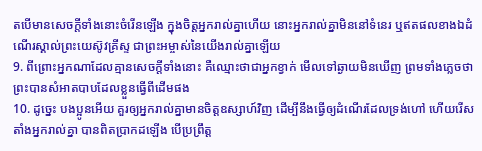តបើមានសេចក្តីទាំងនោះចំរើនឡើង ក្នុងចិត្តអ្នករាល់គ្នាហើយ នោះអ្នករាល់គ្នាមិននៅទំនេរ ឬឥតផលខាងឯដំណើរស្គាល់ព្រះយេស៊ូវគ្រីស្ទ ជាព្រះអម្ចាស់នៃយើងរាល់គ្នាឡើយ
9. ពីព្រោះអ្នកណាដែលគ្មានសេចក្តីទាំងនោះ គឺឈ្មោះថាជាអ្នកខ្វាក់ មើលទៅឆ្ងាយមិនឃើញ ព្រមទាំងភ្លេចថា ព្រះបានសំអាតបាបដែលខ្លួនធ្វើពីដើមផង
10. ដូច្នេះ បងប្អូនអើយ គួរឲ្យអ្នករាល់គ្នាមានចិត្តឧស្សាហ៍វិញ ដើម្បីនឹងធ្វើឲ្យដំណើរដែលទ្រង់ហៅ ហើយរើសតាំងអ្នករាល់គ្នា បានពិតប្រាកដឡើង បើប្រព្រឹត្ត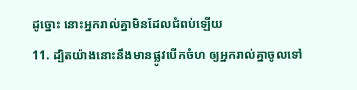ដូច្នោះ នោះអ្នករាល់គ្នាមិនដែលជំពប់ឡើយ
11. ដ្បិតយ៉ាងនោះនឹងមានផ្លូវបើកចំហ ឲ្យអ្នករាល់គ្នាចូលទៅ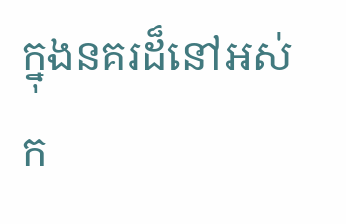ក្នុងនគរដ៏នៅអស់ក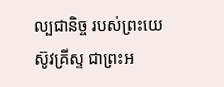ល្បជានិច្ច របស់ព្រះយេស៊ូវគ្រីស្ទ ជាព្រះអ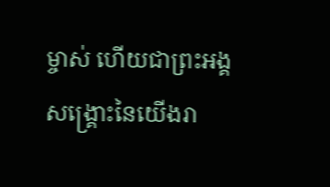ម្ចាស់ ហើយជាព្រះអង្គសង្គ្រោះនៃយើងរា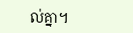ល់គ្នា។